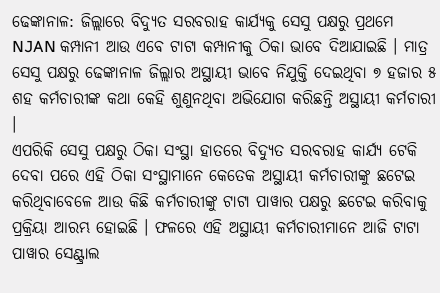ଢେଙ୍କାନାଳ: ଜିଲ୍ଲାରେ ବିଦ୍ୟୁତ ସରବରାହ କାର୍ଯ୍ୟକୁ ସେସୁ ପକ୍ଷରୁ ପ୍ରଥମେ NJAN କମ୍ପାନୀ ଆଉ ଏବେ ଟାଟା କମ୍ପାନୀକୁ ଠିକା ଭାବେ ଦିଆଯାଇଛି । ମାତ୍ର ସେସୁ ପକ୍ଷରୁ ଢେଙ୍କାନାଳ ଜିଲ୍ଲାର ଅସ୍ଥାୟୀ ଭାବେ ନିଯୁକ୍ତି ଦେଇଥିବା ୭ ହଜାର ୫ ଶହ କର୍ମଚାରୀଙ୍କ କଥା କେହି ଶୁଣୁନଥିବା ଅଭିଯୋଗ କରିଛନ୍ତି ଅସ୍ଥାୟୀ କର୍ମଚାରୀ ।
ଏପରିକି ସେସୁ ପକ୍ଷରୁ ଠିକା ସଂସ୍ଥା ହାତରେ ବିଦ୍ୟୁତ ସରବରାହ କାର୍ଯ୍ୟ ଟେକି ଦେବା ପରେ ଏହି ଠିକା ସଂସ୍ଥାମାନେ କେତେକ ଅସ୍ଥାୟୀ କର୍ମଚାରୀଙ୍କୁ ଛଟେଇ କରିଥିବାବେଳେ ଆଉ କିଛି କର୍ମଚାରୀଙ୍କୁ ଟାଟା ପାୱାର ପକ୍ଷରୁ ଛଟେଇ କରିବାକୁ ପ୍ରକ୍ରିୟା ଆରମ୍ଭ ହୋଇଛି । ଫଳରେ ଏହି ଅସ୍ଥାୟୀ କର୍ମଚାରୀମାନେ ଆଜି ଟାଟା ପାୱାର ସେଣ୍ଟ୍ରାଲ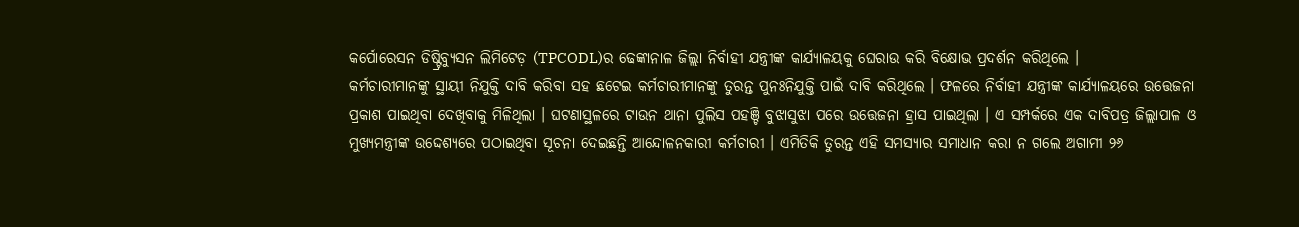କର୍ପୋରେସନ ଡିଷ୍ଟ୍ରିବ୍ୟୁସନ ଲିମିଟେଡ଼ (TPCODL)ର ଢେଙ୍କାନାଳ ଜିଲ୍ଲା ନିର୍ବାହୀ ଯନ୍ତ୍ରୀଙ୍କ କାର୍ଯ୍ୟାଳୟକୁ ଘେରାଉ କରି ବିକ୍ଷୋଭ ପ୍ରଦର୍ଶନ କରିଥିଲେ ।
କର୍ମଚାରୀମାନଙ୍କୁ ସ୍ଥାୟୀ ନିଯୁକ୍ତି ଦାବି କରିବା ସହ ଛଟେଇ କର୍ମଚାରୀମାନଙ୍କୁ ତୁରନ୍ତ ପୁନଃନିଯୁକ୍ତି ପାଇଁ ଦାବି କରିଥିଲେ । ଫଳରେ ନିର୍ବାହୀ ଯନ୍ତ୍ରୀଙ୍କ କାର୍ଯ୍ୟାଳୟରେ ଉତ୍ତେଜନା ପ୍ରକାଶ ପାଇଥିବା ଦେଖିବାକୁ ମିଳିଥିଲା । ଘଟଣାସ୍ଥଳରେ ଟାଉନ ଥାନା ପୁଲିସ ପହଞ୍ଚି ବୁଝାସୁଝା ପରେ ଉତ୍ତେଜନା ହ୍ରାସ ପାଇଥିଲା । ଏ ସମ୍ପର୍କରେ ଏକ ଦାବିପତ୍ର ଜିଲ୍ଲାପାଳ ଓ ମୁଖ୍ୟମନ୍ତ୍ରୀଙ୍କ ଉଦ୍ଦେଶ୍ୟରେ ପଠାଇଥିବା ସୂଚନା ଦେଇଛନ୍ତି ଆନ୍ଦୋଳନକାରୀ କର୍ମଚାରୀ । ଏମିତିକି ତୁରନ୍ତ ଏହି ସମସ୍ୟାର ସମାଧାନ କରା ନ ଗଲେ ଅଗାମୀ ୨୬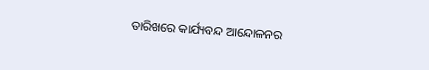ତାରିଖରେ କାର୍ଯ୍ୟବନ୍ଦ ଆନ୍ଦୋଳନର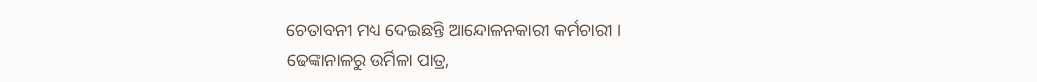ଚେତାବନୀ ମଧ୍ୟ ଦେଇଛନ୍ତି ଆନ୍ଦୋଳନକାରୀ କର୍ମଚାରୀ ।
ଢେଙ୍କାନାଳରୁ ଉର୍ମିଳା ପାତ୍ର,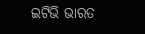ଇଟିଭି ଭାରତ